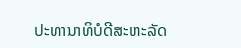ປະທານາທິບໍດີສະຫະລັດ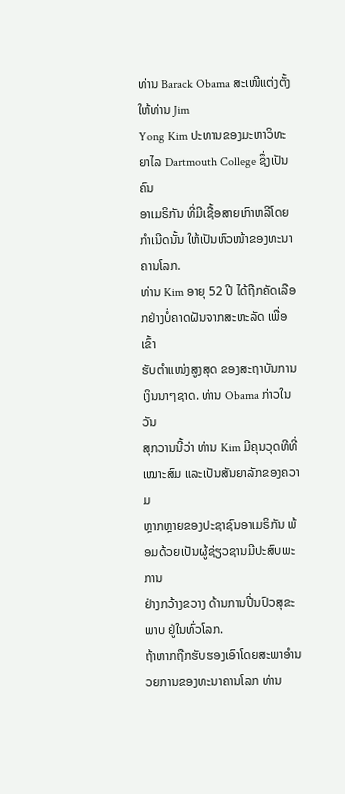ທ່ານ Barack Obama ສະເໜີແຕ່ງຕັ້ງໃຫ້ທ່ານ Jim
Yong Kim ປະທານຂອງມະຫາວິທະຍາໄລ Dartmouth College ຊຶ່ງເປັນຄົນ
ອາເມຣິກັນ ທີ່ມີເຊື້ອສາຍເກົາຫລີໂດຍ ກຳເນີດນັ້ນ ໃຫ້ເປັນຫົວໜ້າຂອງທະນາ
ຄານໂລກ.
ທ່ານ Kim ອາຍຸ 52 ປີ ໄດ້ຖືກຄັດເລືອກຢ່າງບໍ່ຄາດຝັນຈາກສະຫະລັດ ເພື່ອເຂົ້າ
ຮັບຕໍາແໜ່ງສູງສຸດ ຂອງສະຖາບັນການເງິນນາໆຊາດ. ທ່ານ Obama ກ່າວໃນວັນ
ສຸກວານນີ້ວ່າ ທ່ານ Kim ມີຄຸນວຸດທີທີ່ເໝາະສົມ ແລະເປັນສັນຍາລັກຂອງຄວາມ
ຫຼາກຫຼາຍຂອງປະຊາຊົນອາເມຣິກັນ ພ້ອມດ້ວຍເປັນຜູ້ຊ່ຽວຊານມີປະສົບພະການ
ຢ່າງກວ້າງຂວາງ ດ້ານການປີ່ນປົວສຸຂະພາບ ຢູ່ໃນທົ່ວໂລກ.
ຖ້າຫາກຖືກຮັບຮອງເອົາໂດຍສະພາອຳນວຍການຂອງທະນາຄານໂລກ ທ່ານ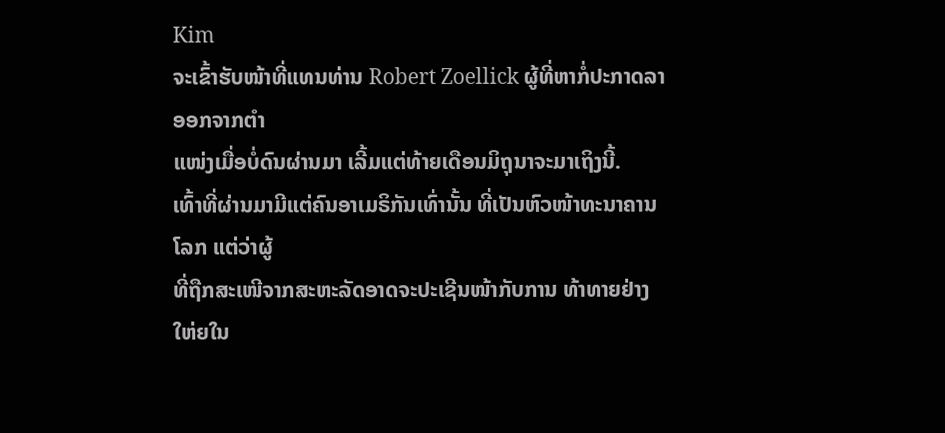Kim
ຈະເຂົ້າຮັບໜ້າທີ່ແທນທ່ານ Robert Zoellick ຜູ້ທີ່ຫາກໍ່ປະກາດລາອອກຈາກຕໍາ
ແໜ່ງເມື່ອບໍ່ດົນຜ່ານມາ ເລີ້ມແຕ່ທ້າຍເດືອນມິຖຸນາຈະມາເຖິງນີ້.
ເທົ້າທີ່ຜ່ານມາມີແຕ່ຄົນອາເມຣິກັນເທົ່ານັ້ນ ທີ່ເປັນຫົວໜ້າທະນາຄານໂລກ ແຕ່ວ່າຜູ້
ທີ່ຖືກສະເໜີຈາກສະຫະລັດອາດຈະປະເຊີນໜ້າກັບການ ທ້າທາຍຢ່າງໃຫ່ຍໃນ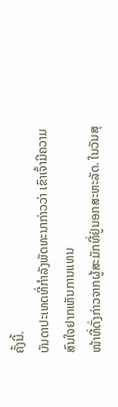ຄັ້ງນີ້.
ບັນດາປະເທດທີ່ກຳລັງພັດທະນາກ່າວວ່າ ເຂົາເຈົ້າມີຄວາມສົນໃຈຢາກເຫັນການແທນ
ໜ້າທີ່ດັ່ງກ່າວຈາກຜູ້ສະມັກທີ່ຢູ່ນອກສະຫະລັດ. ໃນວັນສຸ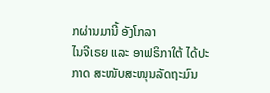ກຜ່ານມານີ້ ອັງໂກລາ
ໄນຈີເຣຍ ແລະ ອາຟຣິກາໃຕ້ ໄດ້ປະກາດ ສະໜັບສະໜຸນລັດຖະມົນ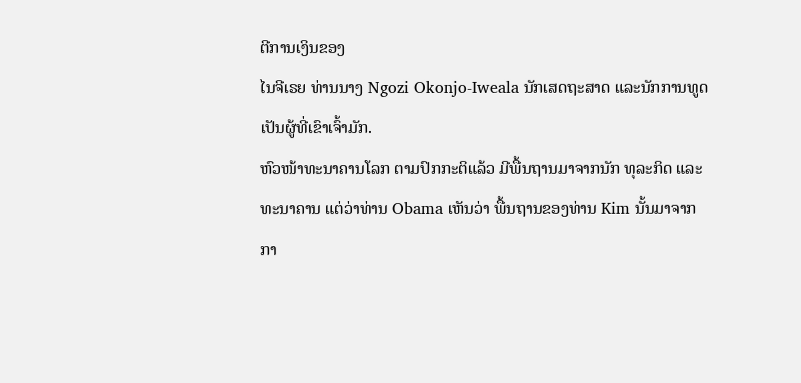ຕີການເງິນຂອງ
ໄນຈີເຣຍ ທ່ານນາງ Ngozi Okonjo-Iweala ນັກເສດຖະສາດ ແລະນັກການທູດ
ເປັນຜູ້ທີ່ເຂົາເຈົ້າມັກ.
ຫົວໜ້າທະນາຄານໂລກ ຕາມປົກກະຕິແລ້ວ ມີພື້ນຖານມາຈາກນັກ ທຸລະກິດ ແລະ
ທະນາຄານ ແຕ່ວ່າທ່ານ Obama ເຫັນວ່າ ພື້ນຖານຂອງທ່ານ Kim ນັ້ນມາຈາກ
ກາ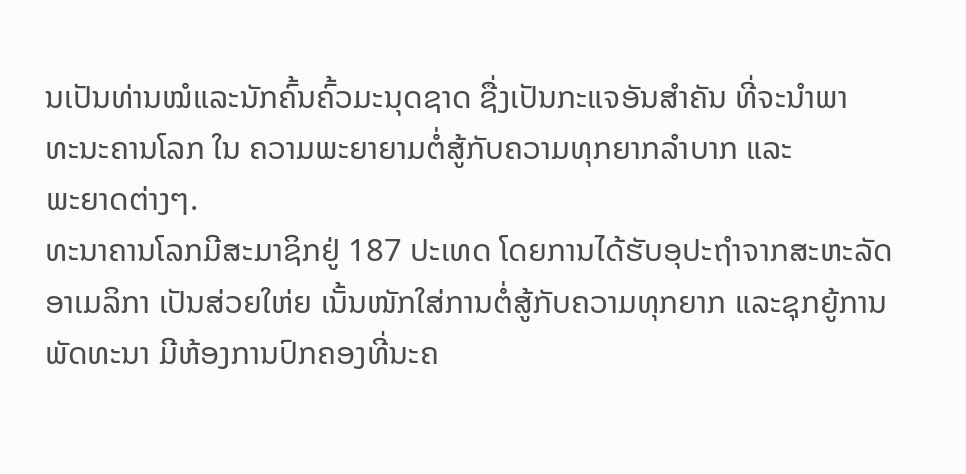ນເປັນທ່ານໝໍແລະນັກຄົ້ນຄົ້ວມະນຸດຊາດ ຊື່ງເປັນກະແຈອັນສໍາຄັນ ທີ່ຈະນໍາພາ
ທະນະຄານໂລກ ໃນ ຄວາມພະຍາຍາມຕໍ່ສູ້ກັບຄວາມທຸກຍາກລໍາບາກ ແລະ
ພະຍາດຕ່າງໆ.
ທະນາຄານໂລກມີສະມາຊິກຢູ່ 187 ປະເທດ ໂດຍການໄດ້ຮັບອຸປະຖໍາຈາກສະຫະລັດ
ອາເມລິກາ ເປັນສ່ວຍໃຫ່ຍ ເນັ້ນໜັກໃສ່ການຕໍ່ສູ້ກັບຄວາມທຸກຍາກ ແລະຊຸກຍູ້ການ
ພັດທະນາ ມີຫ້ອງການປົກຄອງທີ່ນະຄ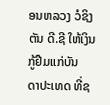ອນຫລວງ ວໍຊິງຕັນ ດີ.ຊີ ໃຫ້ເງິນກູ້ຢືມແກ່ບັນ
ດາປະເທດ ທີ່ຊ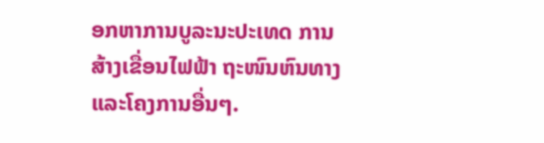ອກຫາການບູລະນະປະເທດ ການສ້າງເຂື່ອນໄຟຟ້າ ຖະໜົນຫົນທາງ
ແລະໂຄງການອື່ນໆ.